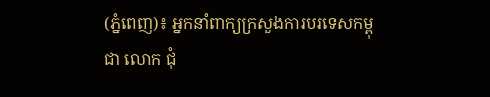(ភ្នំពេញ)៖ អ្នកនាំពាក្យក្រសួងការបរទេសកម្ពុជា លោក ជុំ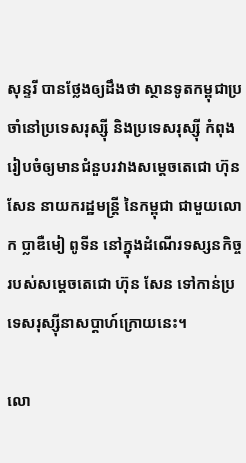សុន្ទរី បានថ្លែងឲ្យដឹងថា ស្ថានទូតកម្ពុជាប្រចាំនៅប្រទេសរុស្ស៊ី និងប្រទេសរុស្ស៊ី កំពុងរៀបចំឲ្យមានជំនួបរវាងសម្តេចតេជោ ហ៊ុន សែន នាយករដ្ឋមន្រ្តី នៃកម្ពុជា ជាមួយលោក ប្លាឌឺមៀ ពូទីន នៅក្នុងដំណើរទស្សនកិច្ចរបស់សម្តេចតេជោ ហ៊ុន សែន ទៅកាន់ប្រទេសរុស្ស៊ីនាសប្តាហ៍ក្រោយនេះ។

លោ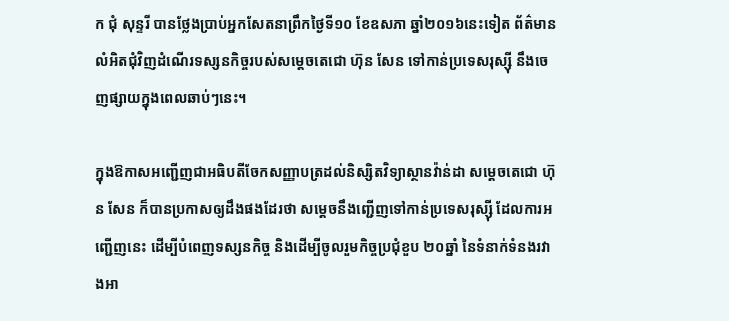ក ជុំ សុន្ទរី បានថ្លែងប្រាប់អ្នកសែតនាព្រឹកថ្ងៃទី១០ ខែឧសភា ឆ្នាំ២០១៦នេះទៀត ព័ត៌មានលំអិតជុំវិញដំណើរទស្សនកិច្ចរបស់សម្តេចតេជោ ហ៊ុន សែន ទៅកាន់ប្រទេសរុស្ស៊ី នឹងចេញផ្សាយក្នុងពេលឆាប់ៗនេះ។

ក្នុងឱកាសអញ្ជើញជាអធិបតីចែកសញ្ញាបត្រដល់និស្សិតវិទ្យាស្ថានវ៉ាន់ដា សម្តេចតេជោ ហ៊ុន សែន ក៏បានប្រកាសឲ្យដឹងផងដែរថា សម្តេចនឹងញ្ជើញទៅកាន់ប្រទេសរុស្ស៊ី ដែលការអញ្ជើញនេះ ដើម្បីបំពេញទស្សនកិច្ច និងដើម្បីចូលរួមកិច្ចប្រជុំខួប ២០ឆ្នាំ នៃទំនាក់ទំនងរវាងអា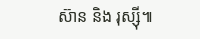ស៊ាន និង រុស្ស៊ី៕